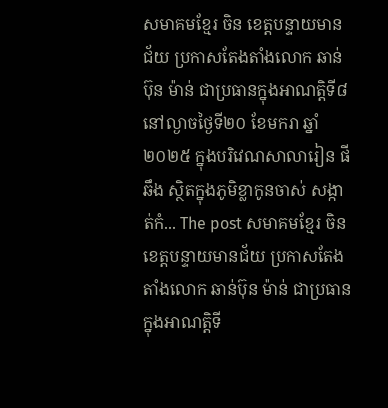សមាគមខ្មែរ ចិន ខេត្តបន្ទាយមានជ័យ ប្រកាសតែងតាំងលោក ឆាន់ប៊ុន ម៉ាន់ ជាប្រធានក្នុងអាណត្តិទី៨
នៅល្ងាចថ្ងៃទី២០ ខែមករា ឆ្នាំ២០២៥ ក្នុងបរិវេណសាលារៀន ផី ឆឹង ស្ថិតក្នុងភូមិខ្លាកូនចាស់ សង្កាត់កំ... The post សមាគមខ្មែរ ចិន ខេត្តបន្ទាយមានជ័យ ប្រកាសតែងតាំងលោក ឆាន់ប៊ុន ម៉ាន់ ជាប្រធានក្នុងអាណត្តិទី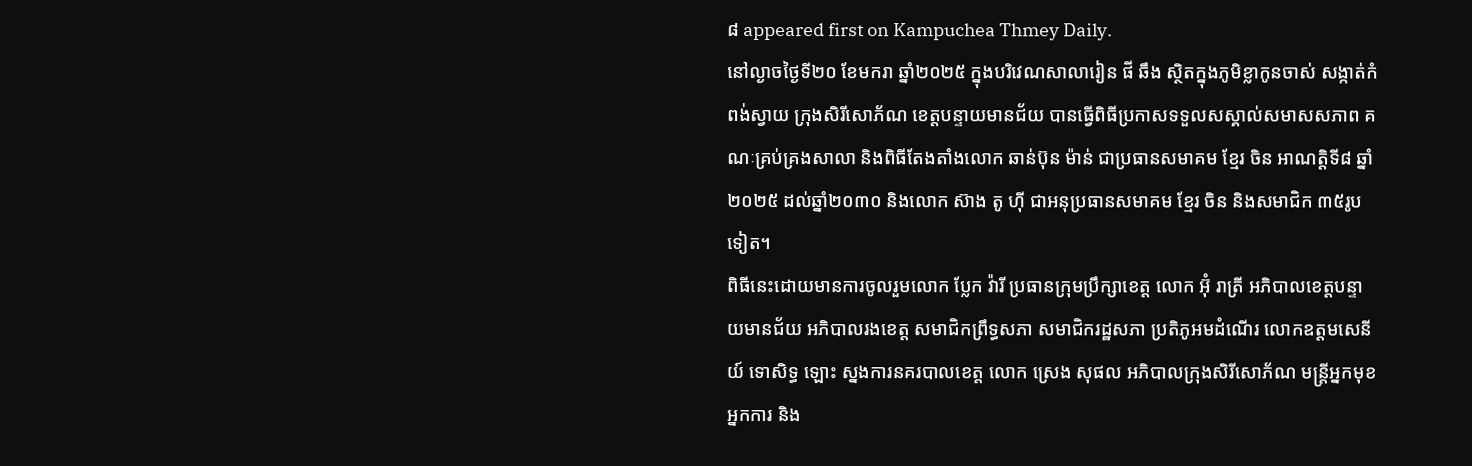៨ appeared first on Kampuchea Thmey Daily.
នៅល្ងាចថ្ងៃទី២០ ខែមករា ឆ្នាំ២០២៥ ក្នុងបរិវេណសាលារៀន ផី ឆឹង ស្ថិតក្នុងភូមិខ្លាកូនចាស់ សង្កាត់កំពង់ស្វាយ ក្រុងសិរីសោភ័ណ ខេត្តបន្ទាយមានជ័យ បានធ្វើពិធីប្រកាសទទួលសស្គាល់សមាសសភាព គណៈគ្រប់គ្រងសាលា និងពិធីតែងតាំងលោក ឆាន់ប៊ុន ម៉ាន់ ជាប្រធានសមាគម ខ្មែរ ចិន អាណត្តិទី៨ ឆ្នាំ២០២៥ ដល់ឆ្នាំ២០៣០ និងលោក ស៊ាង តូ ហុី ជាអនុប្រធានសមាគម ខ្មែរ ចិន និងសមាជិក ៣៥រូបទៀត។
ពិធីនេះដោយមានការចូលរួមលោក ប្លែក វ៉ារី ប្រធានក្រុមប្រឹក្សាខេត្ត លោក អ៊ុំ រាត្រី អភិបាលខេត្តបន្ទាយមានជ័យ អភិបាលរងខេត្ត សមាជិកព្រឹទ្ធសភា សមាជិករដ្ឋសភា ប្រតិភូអមដំណើរ លោកឧត្តមសេនីយ៍ ទោសិទ្ធ ឡោះ ស្នងការនគរបាលខេត្ត លោក ស្រេង សុផល អភិបាលក្រុងសិរីសោភ័ណ មន្ត្រីអ្នកមុខ អ្នកការ និង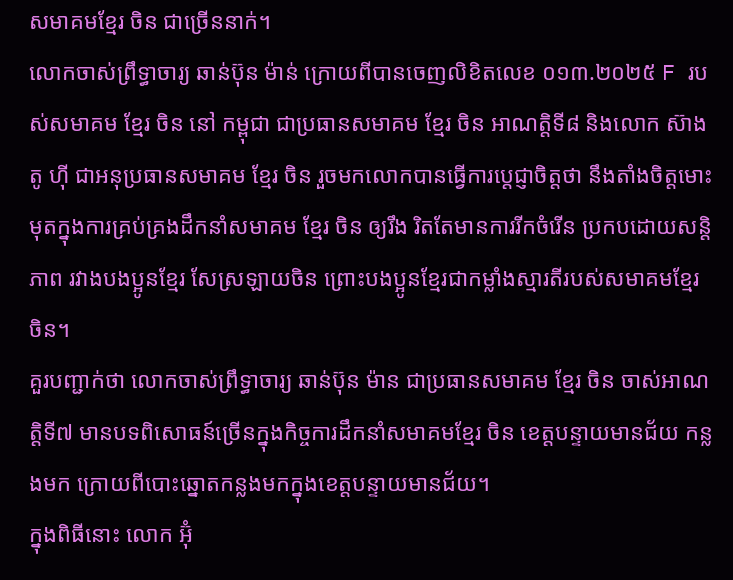សមាគមខ្មែរ ចិន ជាច្រើននាក់។
លោកចាស់ព្រឹទ្ធាចារ្យ ឆាន់ប៊ុន ម៉ាន់ ក្រោយពីបានចេញលិខិតលេខ ០១៣.២០២៥ F របស់សមាគម ខ្មែរ ចិន នៅ កម្ពុជា ជាប្រធានសមាគម ខ្មែរ ចិន អាណត្តិទី៨ និងលោក ស៊ាង តូ ហុី ជាអនុប្រធានសមាគម ខ្មែរ ចិន រួចមកលោកបានធ្វើការប្តេជ្ញាចិត្តថា នឹងតាំងចិត្តមោះមុតក្នុងការគ្រប់គ្រងដឹកនាំសមាគម ខ្មែរ ចិន ឲ្យរឹង រិតតែមានការរីកចំរើន ប្រកបដោយសន្តិភាព រវាងបងប្អូនខ្មែរ សែស្រឡាយចិន ព្រោះបងប្អូនខ្មែរជាកម្លាំងស្មារតីរបស់សមាគមខ្មែរ ចិន។
គួរបញ្ជាក់ថា លោកចាស់ព្រឹទ្ធាចារ្យ ឆាន់ប៊ុន ម៉ាន ជាប្រធានសមាគម ខ្មែរ ចិន ចាស់អាណត្តិទី៧ មានបទពិសោធន៍ច្រើនក្នុងកិច្ចការដឹកនាំសមាគមខ្មែរ ចិន ខេត្តបន្ទាយមានជ័យ កន្លងមក ក្រោយពីបោះឆ្នោតកន្លងមកក្នុងខេត្តបន្ទាយមានជ័យ។
ក្នុងពិធីនោះ លោក អ៊ុំ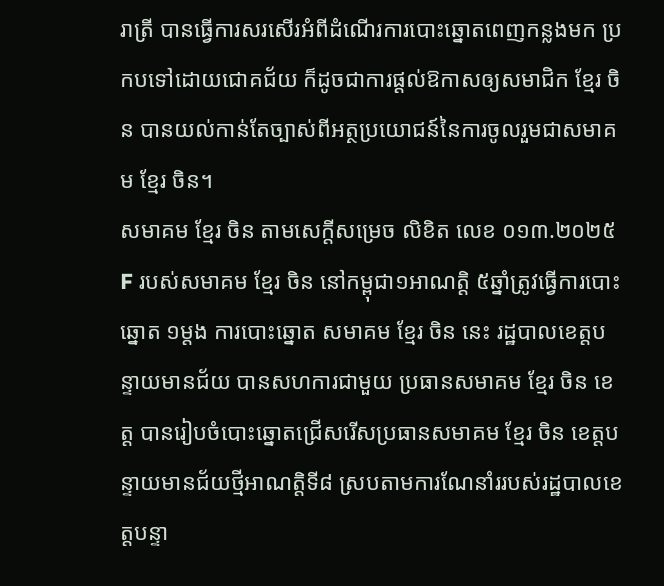រាត្រី បានធ្វើការសរសើរអំពីដំណើរការបោះឆ្នោតពេញកន្លងមក ប្រកបទៅដោយជោគជ័យ ក៏ដូចជាការផ្ដល់ឱកាសឲ្យសមាជិក ខ្មែរ ចិន បានយល់កាន់តែច្បាស់ពីអត្ថប្រយោជន៍នៃការចូលរួមជាសមាគម ខ្មែរ ចិន។
សមាគម ខ្មែរ ចិន តាមសេក្តីសម្រេច លិខិត លេខ ០១៣.២០២៥ F របស់សមាគម ខ្មែរ ចិន នៅកម្ពុជា១អាណត្តិ ៥ឆ្នាំត្រូវធ្វើការបោះឆ្នោត ១ម្តង ការបោះឆ្នោត សមាគម ខ្មែរ ចិន នេះ រដ្ឋបាលខេត្តបន្ទាយមានជ័យ បានសហការជាមួយ ប្រធានសមាគម ខ្មែរ ចិន ខេត្ត បានរៀបចំបោះឆ្នោតជ្រើសរើសប្រធានសមាគម ខ្មែរ ចិន ខេត្តបន្ទាយមានជ័យថ្មីអាណត្តិទី៨ ស្របតាមការណែនាំររបស់រដ្ឋបាលខេត្តបន្ទា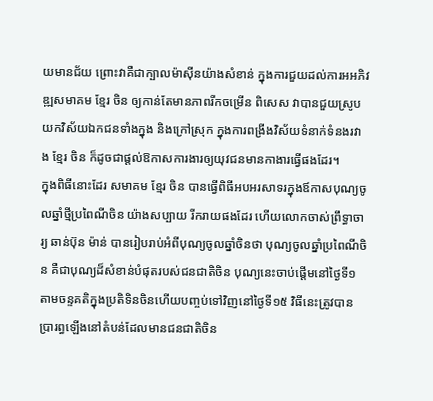យមានជ័យ ព្រោះវាគឺជាក្បាលម៉ាស៊ីនយ៉ាងសំខាន់ ក្នុងការជួយដល់ការអអភិវឌ្ឍសមាគម ខ្មែរ ចិន ឲ្យកាន់តែមានភាពរីកចម្រើន ពិសេស វាបានជួយស្រូបយកវិស័យឯកជនទាំងក្នុង និងក្រៅស្រុក ក្នុងការពង្រីងវិស័យទំនាក់ទំនងរវាង ខ្មែរ ចិន ក៏ដូចជាផ្តល់ឱកាសការងារឲ្យយុវជនមានកាងារធ្វើផងដែរ។
ក្នុងពិធីនោះដែរ សមាគម ខ្មែរ ចិន បានធ្វើពិធីអបអរសាទរក្នុងឪកាសបុណ្យចូលឆ្នាំថ្មីប្រពៃណីចិន យ៉ាងសប្បាយ រីករាយផងដែរ ហើយលោកចាស់ព្រឹទ្ធាចារ្យ ឆាន់ប៊ុន ម៉ាន់ បានរៀបរាប់អំពីបុណ្យចូលឆ្នាំចិនថា បុណ្យចូលឆ្នាំប្រពៃណីចិន គឺជាបុណ្យដ៏សំខាន់បំផុតរបស់ជនជាតិចិន បុណ្យនេះចាប់ផ្ដើមនៅថ្ងៃទី១ តាមចន្ទគតិក្នុងប្រតិទិនចិនហើយបញ្ចប់ទៅវិញនៅថ្ងៃទី១៥ វិធីនេះត្រូវបានប្រារព្ធឡើងនៅតំបន់ដែលមានជនជាតិចិន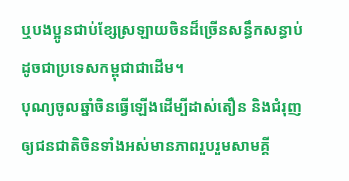ឬបងប្អូនជាប់ខ្សែស្រឡាយចិនដ៏ច្រើនសន្ធឹកសន្ធាប់ដូចជាប្រទេសកម្ពុជាជាដើម។
បុណ្យចូលឆ្នាំចិនធ្វើឡើងដើម្បីដាស់តឿន និងជំរុញឲ្យជនជាតិចិនទាំងអស់មានភាពរួបរួមសាមគ្គី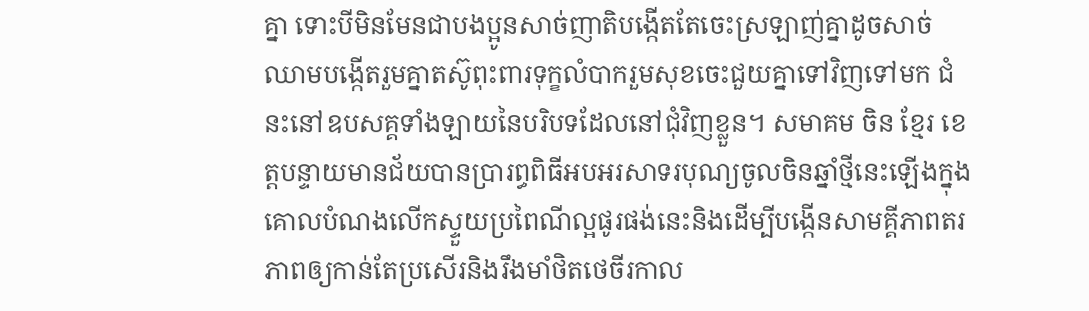គ្នា ទោះបីមិនមែនជាបងប្អូនសាច់ញាតិបង្កើតតែចេះស្រឡាញ់គ្នាដូចសាច់ឈាមបង្កើតរួមគ្នាតស៊ូពុះពារទុក្ខលំបាករួមសុខចេះជួយគ្នាទៅវិញទៅមក ជំនះនៅឧបសគ្គទាំងឡាយនៃបរិបទដែលនៅជុំវិញខ្លួន។ សមាគម ចិន ខ្មែរ ខេត្តបន្ទាយមានជ័យបានប្រារព្ធពិធីអបអរសាទរបុណ្យចូលចិនឆ្នាំថ្មីនេះឡើងក្នុងគោលបំណងលើកស្ទួយប្រពៃណីល្អផូរផង់នេះនិងដើម្បីបង្កើនសាមគ្គីភាពតរភាពឲ្យកាន់តែប្រសើរនិងរឹងមាំថិតថេចីរកាល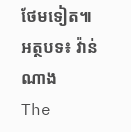ថែមទៀត៕
អត្ថបទ៖ វ៉ាន់ ណាង
The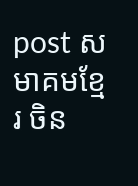post សមាគមខ្មែរ ចិន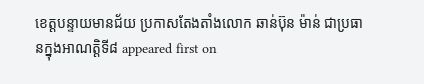ខេត្តបន្ទាយមានជ័យ ប្រកាសតែងតាំងលោក ឆាន់ប៊ុន ម៉ាន់ ជាប្រធានក្នុងអាណត្តិទី៨ appeared first on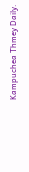Kampuchea Thmey Daily.